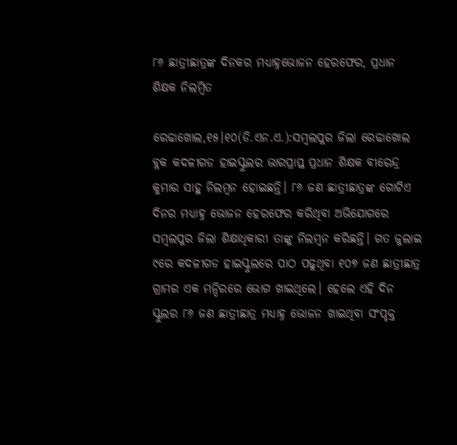୮୬ ଛାତ୍ରୀଛାତ୍ରଙ୍କ ଦିନକର ମଧ୍ୟାହ୍ନଭୋଜନ ହେରଫେର, ପ୍ରଧାନ ଶିକ୍ଷକ ନିଲମ୍ବିତ

ରେଢାଖୋଲ,୧୫।୧୦(ଡି.ଏନ.ଏ.):ସମ୍ବଲପୁର ଜିଲା ରେଢାଖୋଲ ବ୍ଲକ କଦଳୀଗଡ ହାଇସ୍କୁଲର ଭାରପ୍ରାପ୍ତ ପ୍ରଧାନ ଶିକ୍ଷକ ବୀରେନ୍ଦ୍ର କୁମାର ସାହୁ ନିଲମ୍ବନ ହୋଇଛନ୍ତି। ୮୬ ଜଣ ଛାତ୍ରୀଛାତ୍ରଙ୍କ ଗୋଟିଏ ଦିନର ମଧ୍ୟାହ୍ନ ଭୋଜନ ହେରଫେର କରିଥିବା ଅଭିଯୋଗରେ ସମ୍ବଲପୁର ଜିଲା ଶିକ୍ଷାଧିକାରୀ ତାଙ୍କୁ ନିଲମ୍ବନ କରିଛନ୍ତି। ଗତ ଜୁଲାଇ ୯ରେ କଦଳୀଗଡ ହାଇସ୍କୁଲରେ ପାଠ ପଢୁଥିବା ୧୦୭ ଜଣ ଛାତ୍ରୀଛାତ୍ର ଗ୍ରାମର ଏକ ମନ୍ଦିରରେ ଭୋଗ ଖାଇଥିଲେ। ହେଲେ ଏହି ଦିନ ସ୍କୁଲର ୮୬ ଜଣ ଛାତ୍ରୀଛାତ୍ର ମଧ୍ୟାହ୍ନ ଭୋଜନ ଖାଇଥିବା ସଂପୃକ୍ତ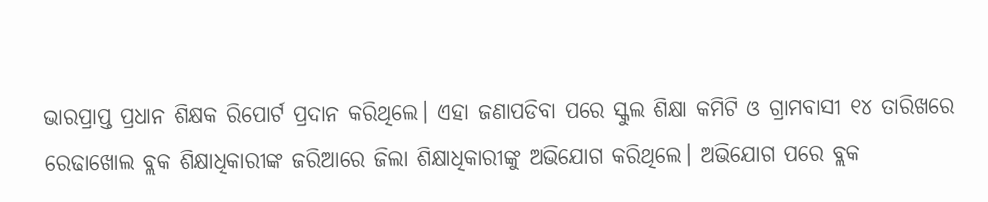ଭାରପ୍ରାପ୍ତ ପ୍ରଧାନ ଶିକ୍ଷକ ରିପୋର୍ଟ ପ୍ରଦାନ କରିଥିଲେ। ଏହା ଜଣାପଡିବା ପରେ ସ୍କୁଲ ଶିକ୍ଷା କମିଟି ଓ ଗ୍ରାମବାସୀ ୧୪ ତାରିଖରେ ରେଢାଖୋଲ ବ୍ଲକ ଶିକ୍ଷାଧିକାରୀଙ୍କ ଜରିଆରେ ଜିଲା ଶିକ୍ଷାଧିକାରୀଙ୍କୁ ଅଭିଯୋଗ କରିଥିଲେ। ଅଭିଯୋଗ ପରେ ବ୍ଲକ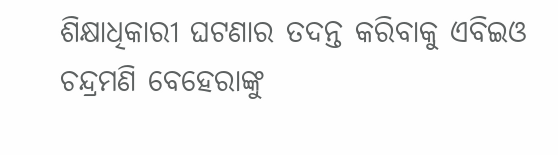ଶିକ୍ଷାଧିକାରୀ ଘଟଣାର ତଦନ୍ତ କରିବାକୁ ଏବିଇଓ ଚନ୍ଦ୍ରମଣି ବେହେରାଙ୍କୁ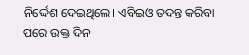ନିର୍ଦ୍ଦେଶ ଦେଇଥିଲେ। ଏବିଇଓ ତଦନ୍ତ କରିବା ପରେ ଉକ୍ତ ଦିନ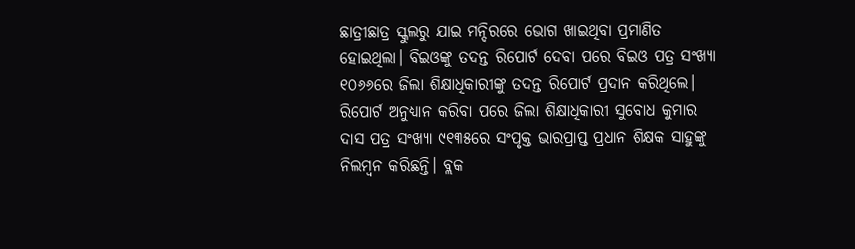ଛାତ୍ରୀଛାତ୍ର ସ୍କୁଲରୁ ଯାଇ ମନ୍ଦିରରେ ଭୋଗ ଖାଇଥିବା ପ୍ରମାଣିତ ହୋଇଥିଲା। ବିଇଓଙ୍କୁ ତଦନ୍ତ ରିପୋର୍ଟ ଦେବା ପରେ ବିଇଓ ପତ୍ର ସଂଖ୍ୟା ୧୦୬୬ରେ ଜିଲା ଶିକ୍ଷାଧିକାରୀଙ୍କୁ ତଦନ୍ତ ରିପୋର୍ଟ ପ୍ରଦାନ କରିଥିଲେ। ରିପୋର୍ଟ ଅନୁଧ୍ୟାନ କରିବା ପରେ ଜିଲା ଶିକ୍ଷାଧିକାରୀ ସୁବୋଧ କୁମାର ଦାସ ପତ୍ର ସଂଖ୍ୟା ୯୧୩୫ରେ ସଂପୃକ୍ତ ଭାରପ୍ରାପ୍ତ ପ୍ରଧାନ ଶିକ୍ଷକ ସାହୁଙ୍କୁ ନିଲମ୍ବନ କରିଛନ୍ତି। ବ୍ଲକ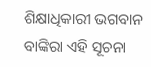ଶିକ୍ଷାଧିକାରୀ ଭଗବାନ ବାଙ୍କିରା ଏହି ସୂଚନା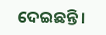ଦେଇଛନ୍ତି।